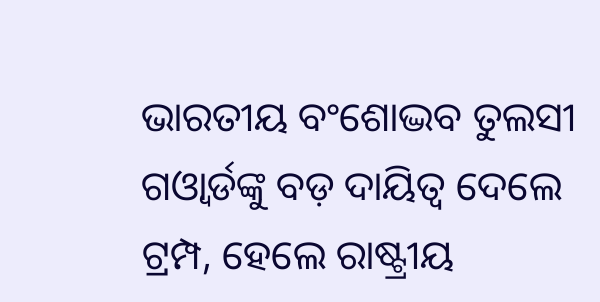ଭାରତୀୟ ବଂଶୋଦ୍ଭବ ତୁଲସୀ ଗଓ୍ୱାର୍ଡଙ୍କୁ ବଡ଼ ଦାୟିତ୍ୱ ଦେଲେ ଟ୍ରମ୍ପ, ହେଲେ ରାଷ୍ଟ୍ରୀୟ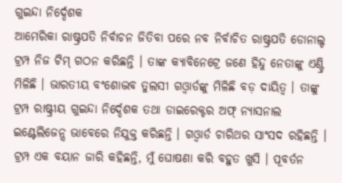ଗୁଇନ୍ଦା ନିର୍ଦ୍ଦେଶକ
ଆମେରିକା ରାଷ୍ଟ୍ରପତି ନିର୍ବାଚନ ଜିତିବା ପରେ ନବ ନିର୍ବାଚିତ ରାଷ୍ଟ୍ରପତି ଡୋନାଲ୍ଡ ଟ୍ରମ୍ପ ନିଜ ଟିମ୍ ଗଠନ କରିଛନ୍ତି । ତାଙ୍କ କ୍ୟାବିନେଟ୍ରେ ଜଣେ ହିନ୍ଦୁ ନେତାଙ୍କୁ ଏଣ୍ଟ୍ରି ମିଳିଛି । ଭାରତୀୟ ବଂଶୋଦ୍ଭବ ତୁଲସୀ ଗଓ୍ୱାର୍ଡଙ୍କୁ ମିଳିଛି ବଡ଼ ଦାୟିତ୍ୱ । ତାଙ୍କୁ ଟ୍ରମ୍ପ ରାଷ୍ଟ୍ରୀୟ ଗୁଇନ୍ଦା ନିର୍ଦ୍ଦେଶକ ତଥା ଡାଇରେକ୍ଟର ଅଫ୍ ନ୍ୟାସନାଲ ଇଣ୍ଟେଲିଜେନ୍ସ ଭାବେରେ ନିଯୁକ୍ତ କରିଛନ୍ତି । ଗଓ୍ୱାର୍ଡ ଚାରିଥର ସାଂସଦ ରହିଛନ୍ତି ।
ଟ୍ରମ୍ପ ଏକ ବୟାନ ଜାରି କହିଛନ୍ତି, ମୁଁ ଘୋଷଣା କରି ବହୁତ ଖୁସି । ପୂବର୍ତନ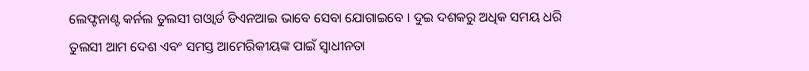ଲେଫ୍ଟନାଣ୍ଟ କର୍ନଲ ତୁଲସୀ ଗଓ୍ୱାର୍ଡ ଡିଏନଆଇ ଭାବେ ସେବା ଯୋଗାଇବେ । ଦୁଇ ଦଶକରୁ ଅଧିକ ସମୟ ଧରି ତୁଲସୀ ଆମ ଦେଶ ଏବଂ ସମସ୍ତ ଆମେରିକୀୟଙ୍କ ପାଇଁ ସ୍ବାଧୀନତା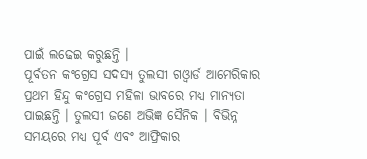ପାଇଁ ଲଢେଇ କରୁଛନ୍ତି ।
ପୂର୍ବତନ କଂଗ୍ରେସ ସଦସ୍ୟ ତୁଲସୀ ଗଓ୍ୱାର୍ଡ ଆମେରିକାର ପ୍ରଥମ ହିନ୍ଦୁ କଂଗ୍ରେସ ମହିଳା ଭାବରେ ମଧ୍ୟ ମାନ୍ୟତା ପାଇଛନ୍ତି । ତୁଲସୀ ଜଣେ ଅଭିଜ୍ଞ ସୈନିକ । ବିଭିନ୍ନ ସମୟରେ ମଧ୍ୟ ପୂର୍ବ ଏବଂ ଆଫ୍ରିକାର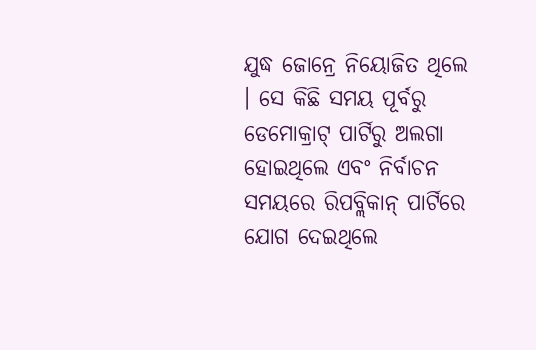ଯୁଦ୍ଧ ଜୋନ୍ରେ ନିୟୋଜିତ ଥିଲେ । ସେ କିଛି ସମୟ ପୂର୍ବରୁ ଡେମୋକ୍ରାଟ୍ ପାର୍ଟିରୁ ଅଲଗା ହୋଇଥିଲେ ଏବଂ ନିର୍ବାଚନ ସମୟରେ ରିପବ୍ଲିକାନ୍ ପାର୍ଟିରେ ଯୋଗ ଦେଇଥିଲେ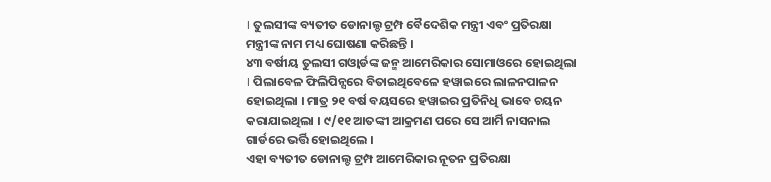। ତୁଲସୀଙ୍କ ବ୍ୟତୀତ ଡୋନାଲ୍ଡ ଟ୍ରମ୍ପ ବୈଦେଶିକ ମନ୍ତ୍ରୀ ଏବଂ ପ୍ରତିରକ୍ଷା ମନ୍ତ୍ରୀଙ୍କ ନାମ ମଧ୍ୟ ଘୋଷଣା କରିଛନ୍ତି ।
୪୩ ବର୍ଷୀୟ ତୁଲସୀ ଗଓ୍ୱାର୍ଡଙ୍କ ଜନ୍ମ ଆମେରିକାର ସୋମାଓରେ ହୋଇଥିଲା । ପିଲାବେଳ ଫିଲିପିନ୍ସରେ ବିତାଇଥିବେଳେ ହୱାଇରେ ଲାଳନପାଳନ ହୋଇଥିଲା । ମାତ୍ର ୨୧ ବର୍ଷ ବୟସରେ ହୱାଇର ପ୍ରତିନିଧି ଭାବେ ଚୟନ କରାଯାଇଥିଲା । ୯/୧୧ ଆତଙ୍କୀ ଆକ୍ରମଣ ପରେ ସେ ଆର୍ମି ନାସନାଲ ଗାର୍ଡରେ ଭର୍ତ୍ତି ହୋଇଥିଲେ ।
ଏହା ବ୍ୟତୀତ ଡୋନାଲ୍ଡ ଟ୍ରମ୍ପ ଆମେରିକାର ନୂତନ ପ୍ରତିରକ୍ଷା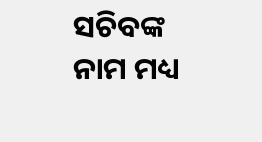ସଚିବଙ୍କ ନାମ ମଧ୍ୟ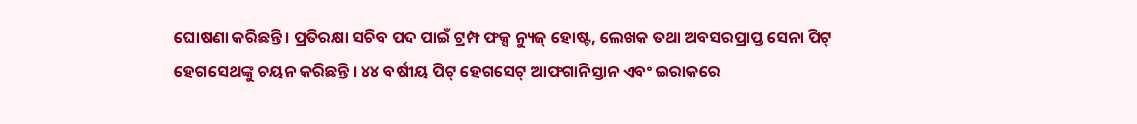ଘୋଷଣା କରିଛନ୍ତି। ପ୍ରତିରକ୍ଷା ସଚିବ ପଦ ପାଇଁ ଟ୍ରମ୍ପ ଫକ୍ସ ନ୍ୟୁଜ୍ ହୋଷ୍ଟ, ଲେଖକ ତଥା ଅବସରପ୍ରାପ୍ତ ସେନା ପିଟ୍ ହେଗସେଥଙ୍କୁ ଚୟନ କରିଛନ୍ତି । ୪୪ ବର୍ଷୀୟ ପିଟ୍ ହେଗସେଟ୍ ଆଫଗାନିସ୍ତାନ ଏବଂ ଇରାକରେ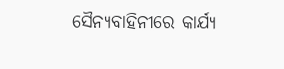ସୈନ୍ୟବାହିନୀରେ କାର୍ଯ୍ୟ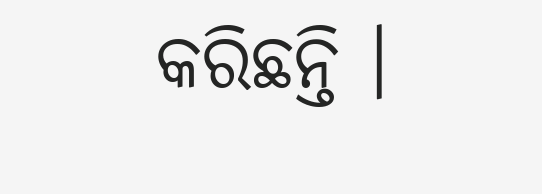କରିଛନ୍ତି ।